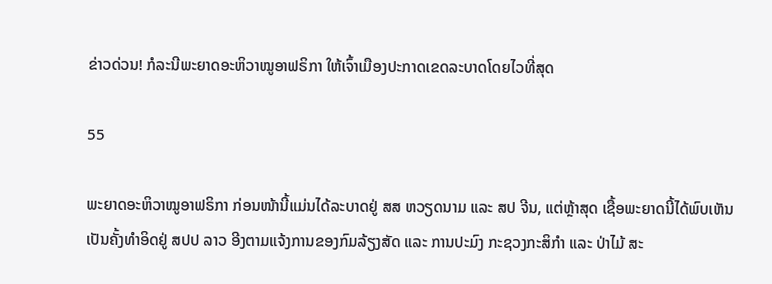ຂ່າວດ່ວນ! ກໍລະນີພະຍາດອະຫິວາໝູອາຟຣິກາ ໃຫ້ເຈົ້າເມືອງປະກາດເຂດລະບາດໂດຍໄວທີ່ສຸດ

55

ພະຍາດອະຫິວາໝູອາຟຣິກາ ກ່ອນໜ້ານີ້ແມ່ນໄດ້ລະບາດຢູ່ ສສ ຫວຽດນາມ ແລະ ສປ ຈີນ, ແຕ່ຫຼ້າສຸດ ເຊື້ອພະຍາດນີ້ໄດ້ພົບເຫັນເປັນຄັ້ງທຳອິດຢູ່ ສປປ ລາວ ອີງຕາມແຈ້ງການຂອງກົມລ້ຽງສັດ ແລະ ການປະມົງ ກະຊວງກະສິກຳ ແລະ ປ່າໄມ້ ສະ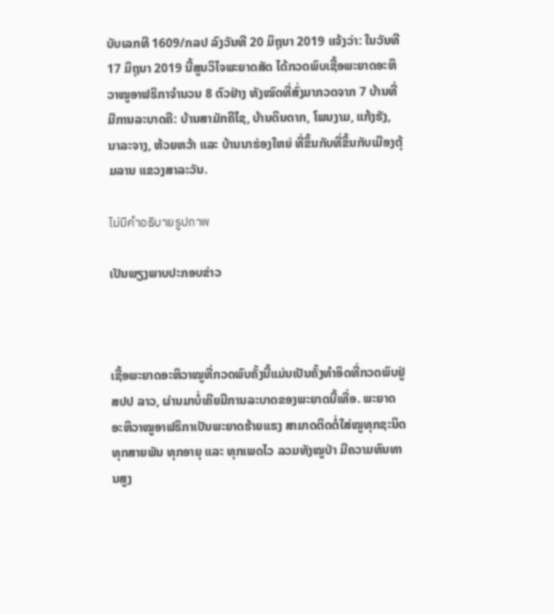ບັບເລກທີ 1609/ກລປ ລົງວັນທີ 20 ມິຖຸນາ 2019 ແຈ້ງວ່າ: ໃນວັນທີ 17 ມິຖຸນາ 2019 ນີ້ສູນວິໄຈພະຍາດສັດ ໄດ້ກວດພົບເຊື້ອພະຍາດອະຫິວາໝູອາຟຣິກາຈໍານວນ 8 ຕົວຢ່າງ ທັງໝົດທີ່ສົ່ງມາກວດຈາກ 7 ບ້ານທີ່ມີການລະບາດຄື: ບ້ານສາມັກຄີໄຊ, ບ້ານດິນດາກ, ໂພນງາມ, ແກ້ງຮັງ, ນາລະຈາງ, ຫ້ວຍຫວ້າ ແລະ ບ້ານນາຮ່ອງໃຫຍ່ ທີ່ຂຶ້ນກັບທີ່ຂຶ້ນກັບເມືອງຕຸ້ມລານ ແຂວງສາລະວັນ.

ไม่มีคำอธิบายรูปภาพ

ເປັນພຽງພາບປະກອບຂ່າວ



ເຊື້ອພະຍາດອະຫິວາໝູທີ່ກວດພົບຄັ້ງນີ້ແມ່ນເປັນຄັ້ງທຳອິດທີ່ກວດພົບຢູ່ ສປປ ລາວ, ຜ່ານມາບໍ່ເຄີຍມີການລະບາດຂອງພະຍາດນີ້ເທື່ອ. ພະຍາດອະຫິວາໝູອາຟຣິກາເປັນພະຍາດຮ້າຍແຮງ ສາມາດຕິດຕໍ່ໃສ່ໝູທຸກຊະນິດ ທຸກສາຍພັນ ທຸກອາຍຸ ແລະ ທຸກເພດໄວ ລວມທັງໝູປ່າ ມີຄວາມທົນທານສູງ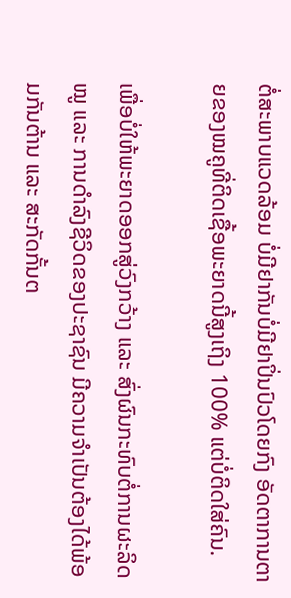ຕໍ່ສະພາບແວດລ້ອມ ບໍ່ມີຢາກັນບໍ່ມີຢາປິ່ນປົວໂດຍກົງ ອັດຕາການຕາຍຂອງໝຄູທີ່ຕິດເຊື້ອພະຍາດນີ້ສູງເຖິງ 100% ແຕ່ບໍ່ຕິດໃສ່ຄົນ.

ເພື່ອບໍ່ໃຫ້ພະຍາດອອກສູ່ວົງກວ້າງ ແລະ ສົ່ງຜົນກະທົບຕໍ່ການຜະລິດໝູ ແລະ ການດຳລົງຊີວິດຂອງປະຊາຊົນ ມີຄວາມຈຳເປັນຕ້ອງໄດ້ພ້ອມກັນຕ້ານ ແລະ ສະກັດກັ້ນຕ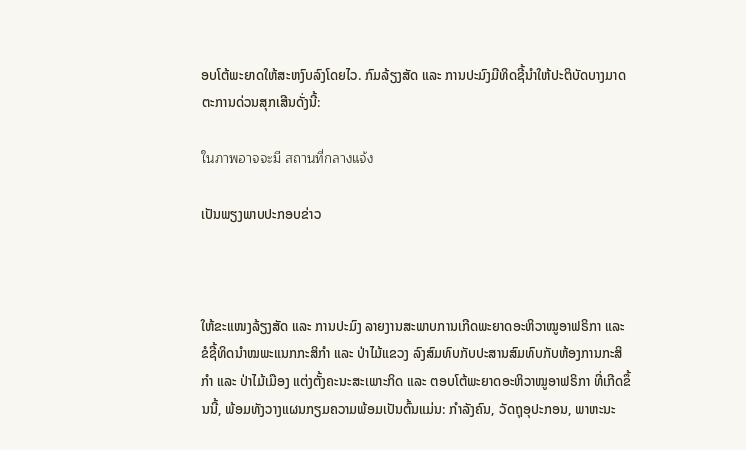ອບໂຕ້ພະຍາດໃຫ້ສະຫງົບລົງໂດຍໄວ. ກົມລ້ຽງສັດ ແລະ ການປະມົງມີທິດຊີ້ນຳໃຫ້ປະຕິບັດບາງມາດຕະການດ່ວນສຸກເສີນດັ່ງນີ້:

ในภาพอาจจะมี สถานที่กลางแจ้ง

ເປັນພຽງພາບປະກອບຂ່າວ



ໃຫ້ຂະແໜງລ້ຽງສັດ ແລະ ການປະມົງ ລາຍງານສະພາບການເກີດພະຍາດອະຫິວາໝູອາຟຣິກາ ແລະ ຂໍຊີ້ທິດນຳໝພະແນກກະສິກຳ ແລະ ປ່າໄມ້ແຂວງ ລົງສົມທົບກັບປະສານສົມທົບກັບຫ້ອງການກະສິກຳ ແລະ ປ່າໄມ້ເມືອງ ແຕ່ງຕັ້ງຄະນະສະເພາະກິດ ແລະ ຕອບໂຕ້ພະຍາດອະຫິວາໝູອາຟຣິກາ ທີ່ເກີດຂຶ້ນນີ້, ພ້ອມທັງວາງແຜນກຽມຄວາມພ້ອມເປັນຕົ້ນແມ່ນ: ກຳລັງຄົນ, ວັດຖຸອຸປະກອນ, ພາຫະນະ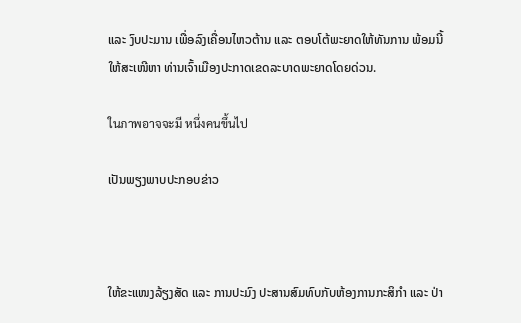ແລະ ງົບປະມານ ເພື່ອລົງເຄື່ອນໄຫວຕ້ານ ແລະ ຕອບໂຕ້ພະຍາດໃຫ້ທັນການ ພ້ອມນີ້ໃຫ້ສະເໜີຫາ ທ່ານເຈົ້າເມືອງປະກາດເຂດລະບາດພະຍາດໂດຍດ່ວນ.

ในภาพอาจจะมี หนึ่งคนขึ้นไป

ເປັນພຽງພາບປະກອບຂ່າວ



ໃຫ້ຂະແໜງລ້ຽງສັດ ແລະ ການປະມົງ ປະສານສົມທົບກັບຫ້ອງການກະສິກຳ ແລະ ປ່າ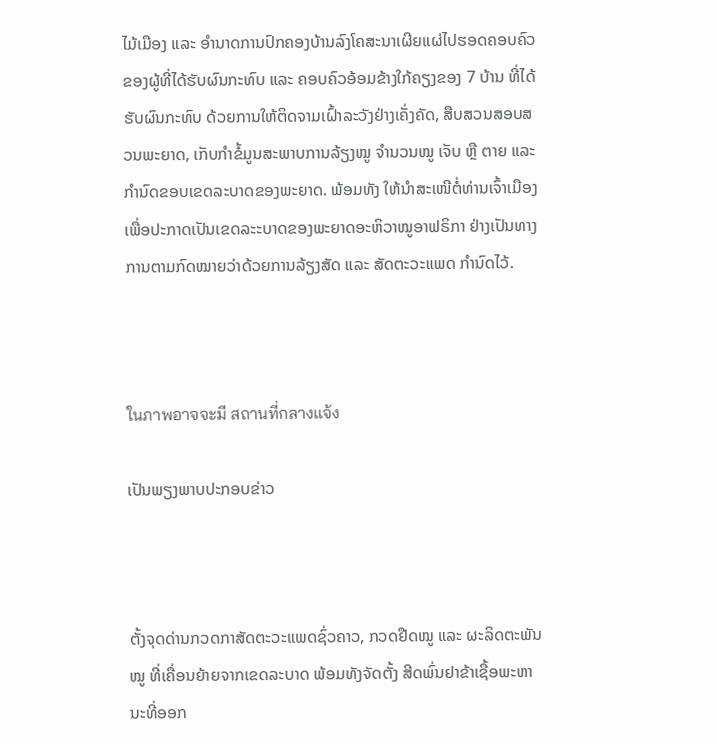ໄມ້ເມືອງ ແລະ ອຳນາດການປົກຄອງບ້ານລົງໂຄສະນາເຜີຍແຜ່ໄປຮອດຄອບຄົວ ຂອງຜູ້ທີ່ໄດ້ຮັບຜົນກະທົບ ແລະ ຄອບຄົວອ້ອມຂ້າງໃກ້ຄຽງຂອງ 7 ບ້ານ ທີ່ໄດ້ຮັບຜົນກະທົບ ດ້ວຍການໃຫ້ຕິດຈາມເຝົ້າລະວັງຢ່າງເຄັ່ງຄັດ, ສືບສວນສອບສວນພະຍາດ, ເກັບກໍາຂໍ້ມູນສະພາບການລ້ຽງໝູ ຈໍານວນໝູ ເຈັບ ຫຼື ຕາຍ ແລະ ກຳນົດຂອບເຂດລະບາດຂອງພະຍາດ. ພ້ອມທັງ ໃຫ້ນຳສະເໜີຕໍ່ທ່ານເຈົ້າເມືອງ ເພື່ອປະກາດເປັນເຂດລະະບາດຂອງພະຍາດອະຫິວາໝູອາຟຣິກາ ຢ່າງເປັນທາງການຕາມກົດໝາຍວ່າດ້ວຍການລ້ຽງສັດ ແລະ ສັດຕະວະແພດ ກຳນົດໄວ້.



ในภาพอาจจะมี สถานที่กลางแจ้ง

ເປັນພຽງພາບປະກອບຂ່າວ



ຕັ້ງຈຸດດ່ານກວດກາສັດຕະວະແພດຊົ່ວຄາວ, ກວດຢືດໝູ ແລະ ຜະລິດຕະພັນໝູ ທີ່ເຄື່ອນຍ້າຍຈາກເຂດລະບາດ ພ້ອມທັງຈັດຕັ້ງ ສີດພົ່ນຢາຂ້າເຊື້ອພະຫານະທີ່ອອກ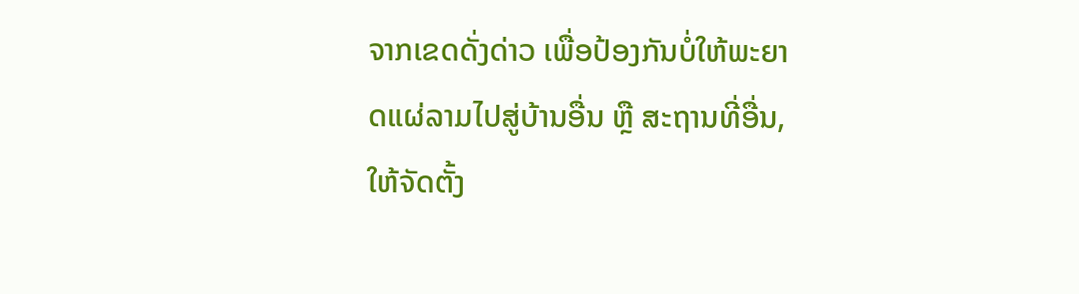ຈາກເຂດດັ່ງດ່າວ ເພື່ອປ້ອງກັນບໍ່ໃຫ້ພະຍາດແຜ່ລາມໄປສູ່ບ້ານອື່ນ ຫຼື ສະຖານທີ່ອື່ນ, ໃຫ້ຈັດຕັ້ງ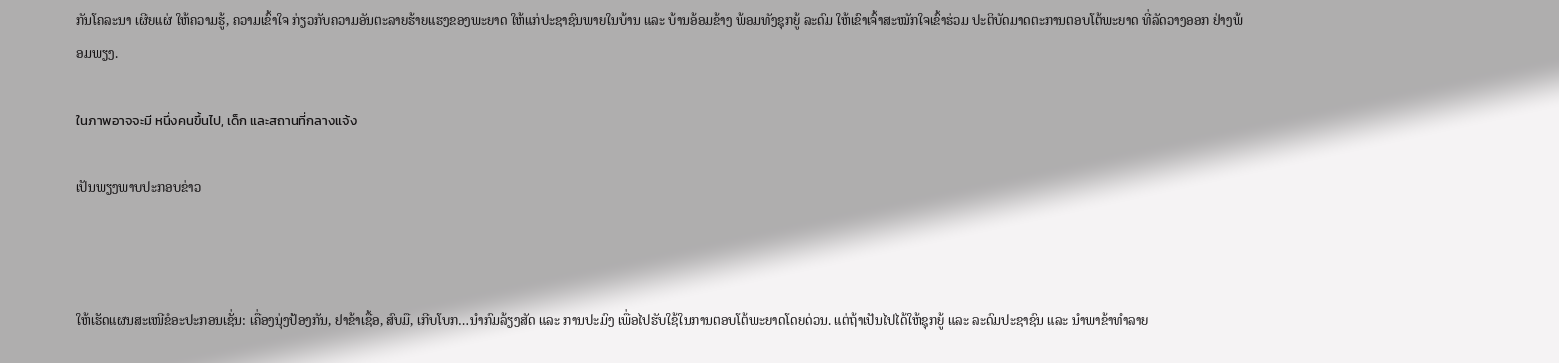ກັນໂຄລະນາ ເຜີຍແຜ່ ໃຫ້ຄວາມຮູ້, ຄວາມເຂົ້າໃຈ ກ່ຽວກັບຄວາມອັນຕະລາຍຮ້າຍແຮງຂອງພະຍາດ ໃຫ້ແກ່ປະຊາຊົນພາຍໃນບ້ານ ແລະ ບ້ານອ້ອມຂ້າງ ພ້ອມທັງຊຸກຍູ້ ລະດົມ ໃຫ້ເຂົາເຈົ້າສະໝັກໃຈເຂົ້າຮ່ວມ ປະຕິບັດມາດຕະການຕອບໂຕ້ພະຍາດ ທີ່ລັດວາງອອກ ຢ່າງພ້ອມພຽງ.

ในภาพอาจจะมี หนึ่งคนขึ้นไป, เด็ก และสถานที่กลางแจ้ง

ເປັນພຽງພາບປະກອບຂ່າວ



ໃຫ້ເຮັດແຜນສະເໜີຂໍອະປະກອນເຊັ່ນ: ເຄື່ອງນຸ່ງປ້ອງກັນ, ຢາຂ້າເຊື້ອ, ສົບມື, ເກີບໂບກ…ນຳກົມລ້ຽງສັດ ແລະ ການປະມົງ ເພື່ອໄປຮັບໃຊ້ໃນການຕອບໂຕ້ພະຍາດໂດຍດ່ວນ. ແຕ່ຖ້າເປັນໄປໄດ້ໃຫ້ຊຸກຍູ້ ແລະ ລະດົມປະຊາຊົນ ແລະ ນຳພາຂ້າທຳລາຍ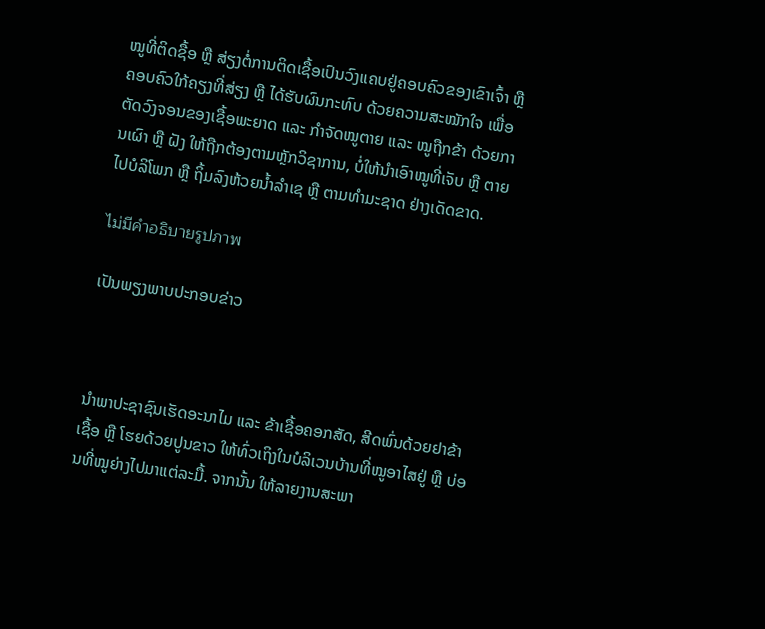ໝູທີ່ຕິດຊື້ອ ຫຼື ສ່ຽງຕໍ່ການຕິດເຊື້ອເປົນວົງແຄບຢູ່ຄອບຄົວຂອງເຂົາເຈົ້າ ຫຼື ຄອບຄົວໃກ້ຄຽງທີ່ສ່ຽງ ຫຼື ໄດ້ຮັບຜົນກະທົບ ດ້ວຍຄວາມສະໝັກໃຈ ເພື່ອຕັດວົງຈອນຂອງເຊື້ອພະຍາດ ແລະ ກຳຈັດໝູຕາຍ ແລະ ໝູຖືກຂ້າ ດ້ວຍການເຜົາ ຫຼື ຝັງ ໃຫ້ຖືກຕ້ອງຕາມຫຼັກວິຊາການ, ບໍ່ໃຫ້ນຳເອົາໝູທີ່ເຈັບ ຫຼື ຕາຍ ໄປບໍລິໂພກ ຫຼື ຖິ້ມລົງຫ້ວຍນໍ້າລຳເຊ ຫຼື ຕາມທຳມະຊາດ ຢ່າງເດັດຂາດ.

ไม่มีคำอธิบายรูปภาพ

ເປັນພຽງພາບປະກອບຂ່າວ



ນຳພາປະຊາຊົນເຮັດອະນາໄມ ແລະ ຂ້າເຊື້ອຄອກສັດ, ສີດພົ່ນດ້ວຍຢາຂ້າເຊື້ອ ຫຼື ໂຮຍດ້ວຍປູນຂາວ ໃຫ້ທົ່ວເຖິງໃນບໍລິເວນບ້ານທີ່ໝູອາໄສຢູ່ ຫຼື ບ່ອນທີ່ໝູຍ່າງໄປມາແຕ່ລະມື້. ຈາກນັ້ນ ໃຫ້ລາຍງານສະພາ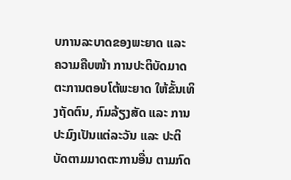ບການລະບາດຂອງພະຍາດ ແລະ ຄວາມຄືບໜ້າ ການປະຕິບັດມາດຕະການຕອບໂຕ້ພະຍາດ ໃຫ້ຂັ້ນເທິງຖັດຕົນ, ກົມລ້ຽງສັດ ແລະ ການປະມົງເປັນແຕ່ລະວັນ ແລະ ປະຕິບັດຕາມມາດຕະການອື່ນ ຕາມກົດ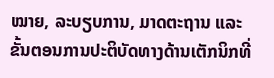ໝາຍ, ລະບຽບການ, ມາດຕະຖານ ແລະ ຂັ້ນຕອນການປະຕິບັດທາງດ້ານເຕັກນິກທີ່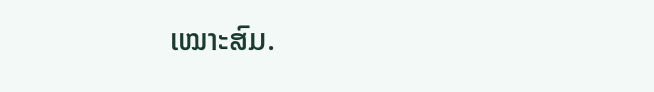ເໝາະສົມ.